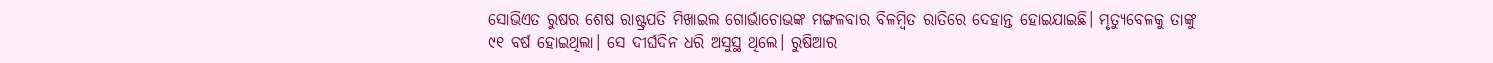ସୋଭିଏତ ରୁଷର ଶେଷ ରାଷ୍ଟ୍ରପତି ମିଖାଇଲ ଗୋର୍ଭାଚୋଭଙ୍କ ମଙ୍ଗଳବାର ବିଳମ୍ବିତ ରାତିରେ ଦେହାନ୍ତ ହୋଇଯାଇଛି। ମୃତ୍ୟୁବେଳକୁ ତାଙ୍କୁ ୯୧ ବର୍ଷ ହୋଇଥିଲା। ସେ ଦୀର୍ଘଦିନ ଧରି ଅସୁସ୍ଥ ଥିଲେ। ରୁଷିଆର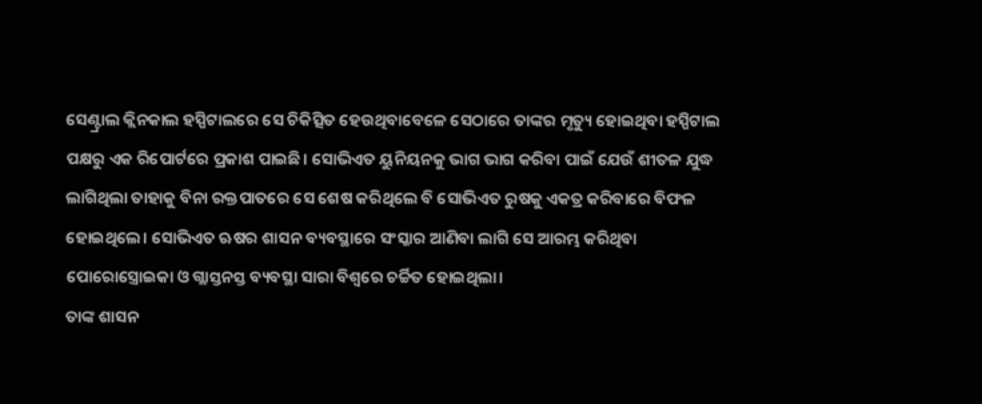ସେଣ୍ଟ୍ରାଲ କ୍ଲିନକାଲ ହସ୍ପିଟାଲରେ ସେ ଚିକିତ୍ସିତ ହେଉଥିବାବେଳେ ସେଠାରେ ତାଙ୍କର ମୃତ୍ୟୁ ହୋଇଥିବା ହସ୍ପିଟାଲ ପକ୍ଷରୁ ଏକ ରିପୋର୍ଟରେ ପ୍ରକାଶ ପାଇଛି। ସୋଭିଏତ ୟୁନିୟନକୁ ଭାଗ ଭାଗ କରିବା ପାଇଁ ଯେଉଁ ଶୀତଳ ଯୁଦ୍ଧ ଲାଗିଥିଲା ତାହାକୁ ବିନା ରକ୍ତପାତରେ ସେ ଶେଷ କରିଥିଲେ ବି ସୋଭିଏତ ରୁଷକୁ ଏକତ୍ର କରିବାରେ ବିଫଳ ହୋଇଥିଲେ। ସୋଭିଏତ ଋଷର ଶାସନ ବ୍ୟବସ୍ଥାରେ ସଂସ୍କାର ଆଣିବା ଲାଗି ସେ ଆରମ୍ଭ କରିଥିବା ପୋରୋସ୍ତ୍ରୋଇକା ଓ ଗ୍ଲାସ୍ତନସ୍ତ ବ୍ୟବସ୍ଥା ସାରା ବିଶ୍ବରେ ଚର୍ଚ୍ଚିତ ହୋଇଥିଲା।
ତାଙ୍କ ଶାସନ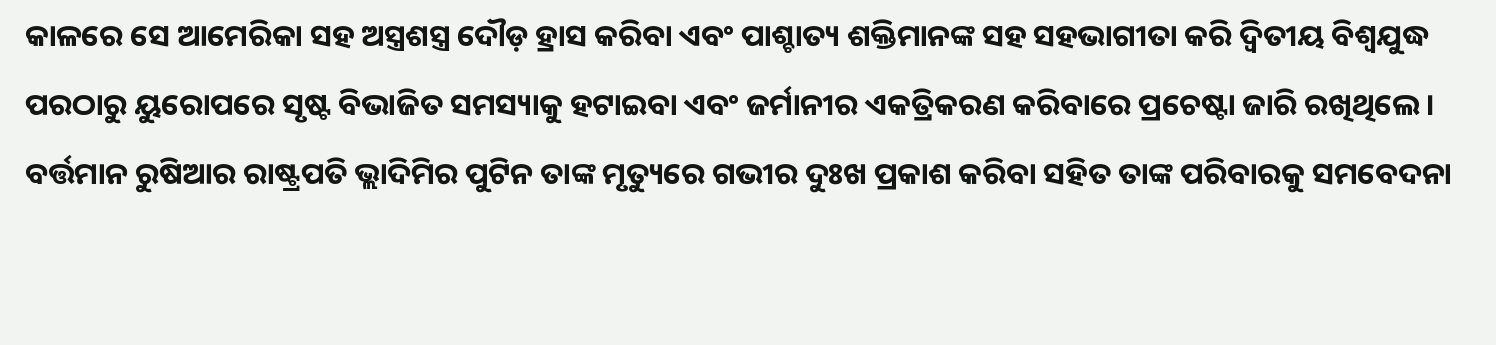କାଳରେ ସେ ଆମେରିକା ସହ ଅସ୍ତ୍ରଶସ୍ତ୍ର ଦୌଡ଼ ହ୍ରାସ କରିବା ଏବଂ ପାଶ୍ଚାତ୍ୟ ଶକ୍ତିମାନଙ୍କ ସହ ସହଭାଗୀତା କରି ଦ୍ୱିତୀୟ ବିଶ୍ୱଯୁଦ୍ଧ ପରଠାରୁ ୟୁରୋପରେ ସୃଷ୍ଟ ବିଭାଜିତ ସମସ୍ୟାକୁ ହଟାଇବା ଏବଂ ଜର୍ମାନୀର ଏକତ୍ରିକରଣ କରିବାରେ ପ୍ରଚେଷ୍ଟା ଜାରି ରଖିଥିଲେ। ବର୍ତ୍ତମାନ ରୁଷିଆର ରାଷ୍ଟ୍ରପତି ଭ୍ଲାଦିମିର ପୁଟିନ ତାଙ୍କ ମୃତ୍ୟୁରେ ଗଭୀର ଦୁଃଖ ପ୍ରକାଶ କରିବା ସହିତ ତାଙ୍କ ପରିବାରକୁ ସମବେଦନା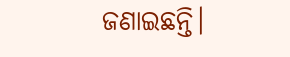ଜଣାଇଛନ୍ତି।